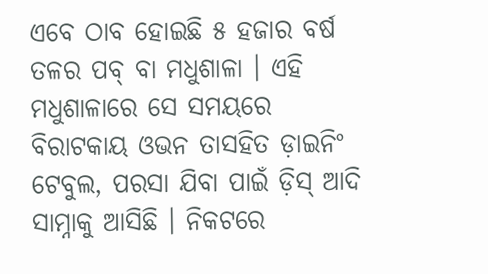ଏବେ ଠାବ ହୋଇଛି ୫ ହଜାର ବର୍ଷ ତଳର ପବ୍ ବା ମଧୁଶାଳା । ଏହି ମଧୁଶାଳାରେ ସେ ସମୟରେ ବିରାଟକାୟ ଓଭନ ତାସହିତ ଡ଼ାଇନିଂ ଟେବୁଲ, ପରସା ଯିବା ପାଇଁ ଡ଼ିସ୍ ଆଦି ସାମ୍ନାକୁ ଆସିଛି । ନିକଟରେ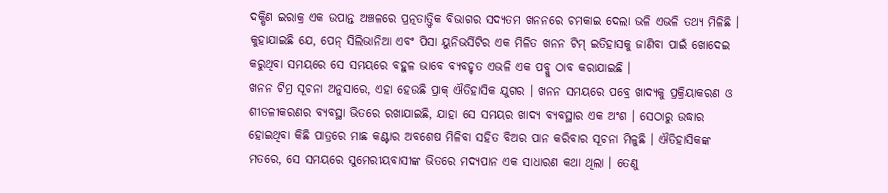ଦକ୍ଷିଣ ଇରାକ୍ର ଏକ ଉପାନ୍ତ ଅଞ୍ଚଳରେ ପ୍ରତ୍ନତାତ୍ତ୍ୱିକ ବିଭାଗର ସଦ୍ୟତମ ଖନନରେ ଚମକାଇ ଦେଲା ଭଳି ଏଭଳି ତଥ୍ୟ ମିଳିଛି । କୁହାଯାଇଛି ଯେ, ପେନ୍ ସିଲିଭାନିଆ ଏବଂ ପିସା ୟୁନିଭର୍ସିଟିର ଏକ ମିଳିତ ଖନନ ଟିମ୍ ଇତିହାସକୁ ଜାଣିବା ପାଇଁ ଖୋଦେଇ କରୁଥିବା ସମୟରେ ସେ ସମୟରେ ବହୁଳ ଭାବେ ବ୍ୟବହୃତ ଏଭଳି ଏକ ପବ୍କୁ ଠାବ କରାଯାଇଛି ।
ଖନନ ଟିମ୍ର ସୂଚନା ଅନୁସାରେ, ଏହା ହେଉଛି ପ୍ରାକ୍ ଐତିହାସିକ ଯୁଗର । ଖନନ ସମୟରେ ପବ୍ରେ ଖାଦ୍ୟକୁ ପ୍ରକ୍ରିୟାକରଣ ଓ ଶୀତଳୀକରଣର ବ୍ୟବସ୍ଥା ଭିତରେ ରଖାଯାଇଛି, ଯାହା ସେ ସମୟର ଖାଦ୍ୟ ବ୍ୟବସ୍ଥାର ଏକ ଅଂଶ । ସେଠାରୁ ଉଦ୍ଧାର ହୋଇଥିବା କିଛି ପାତ୍ରରେ ମାଛ କଣ୍ଟାର ଅବଶେଷ ମିଳିବା ସହିତ ବିଅର ପାନ କରିବାର ସୂଚନା ମିଳୁଛି । ଐତିହାସିକଙ୍କ ମତରେ, ସେ ସମୟରେ ସୁମେରୀୟବାସୀଙ୍କ ଭିତରେ ମଦ୍ୟପାନ ଏକ ସାଧାରଣ କଥା ଥିଲା । ତେଣୁ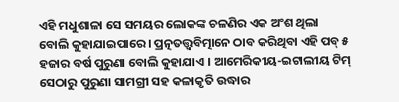ଏହି ମଧୁଶାଳା ସେ ସମୟର ଲୋକଙ୍କ ଚଳଣିର ଏକ ଅଂଶ ଥିଲା ବୋଲି କୁହାଯାଇପାରେ । ପ୍ରତ୍ନତତ୍ତ୍ୱବିତ୍ମାନେ ଠାବ କରିଥିବା ଏହି ପବ୍ ୫ ହଜାର ବର୍ଷ ପୁରୁଣା ବୋଲି କୁହାଯାଏ । ଆମେରିକୀୟ-ଇଟାଲୀୟ ଟିମ୍ ସେଠାରୁ ପୁରୁଣା ସାମଗ୍ରୀ ସହ କଳାକୃତି ଉଦ୍ଧାର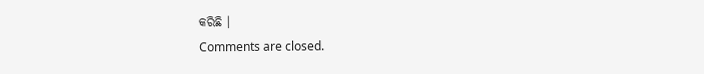କରିଛି ।
Comments are closed.